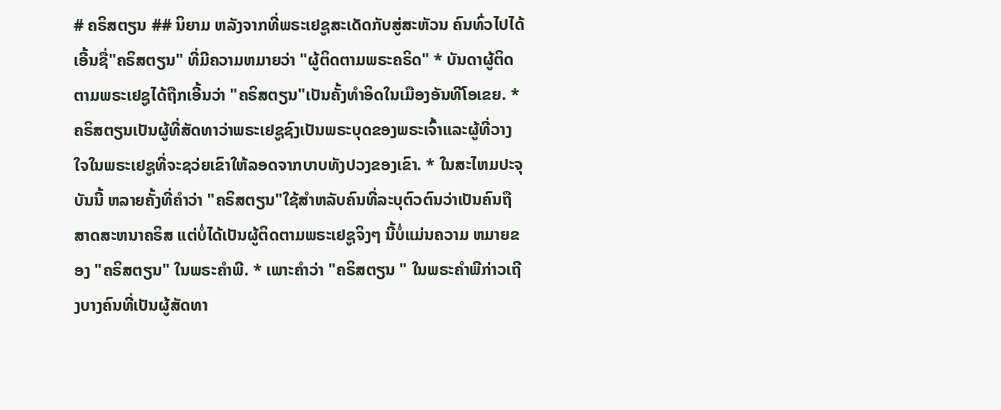# ຄຣິສຕຽນ ## ນິຍາມ ຫລັງຈາກທີ່ພຣະເຢຊູສະເດັດກັບສູ່ສະຫັວນ ຄົນທົ່ວໄປໄດ້ເອີ້ນຊື່"ຄຣິສຕຽນ" ທີ່ມີຄວາມຫມາຍວ່າ "ຜູ້ຕິດຕາມພຣະຄຣິດ" * ບັນດາຜູ້ຕິດຕາມພຣະເຢຊູໄດ້ຖືກເອີ້ນວ່າ "ຄຣິສຕຽນ"ເປັນຄັ້ງທຳອິດໃນເມືອງອັນທີໂອເຂຍ. * ຄຣິສຕຽນເປັນຜູ້ທີ່ສັດທາວ່າພຣະເຢຊູຊົງເປັນພຣະບຸດຂອງພຣະເຈົ້າແລະຜູ້ທີ່ວາງໃຈໃນພຣະເຢຊູທີ່ຈະຊວ່ຍເຂົາໃຫ້ລອດຈາກບາບທັງປວງຂອງເຂົາ. * ໃນສະໄຫມປະຈຸບັນນີ້ ຫລາຍຄັ້ງທີ່ຄຳວ່າ "ຄຣິສຕຽນ"ໃຊ້ສຳຫລັບຄົນທີ່ລະບຸຕົວຕົນວ່າເປັນຄົນຖືສາດສະຫນາຄຣິສ ແຕ່ບໍ່ໄດ້ເປັນຜູ້ຕິດຕາມພຣະເຢຊູຈິງໆ ນີ້ບໍ່ແມ່ນຄວາມ ຫມາຍຂອງ "ຄຣິສຕຽນ" ໃນພຣະຄຳພີ. * ເພາະຄຳວ່າ "ຄຣິສຕຽນ " ໃນພຣະຄຳພີກ່າວເຖີງບາງຄົນທີ່ເປັນຜູ້ສັດທາ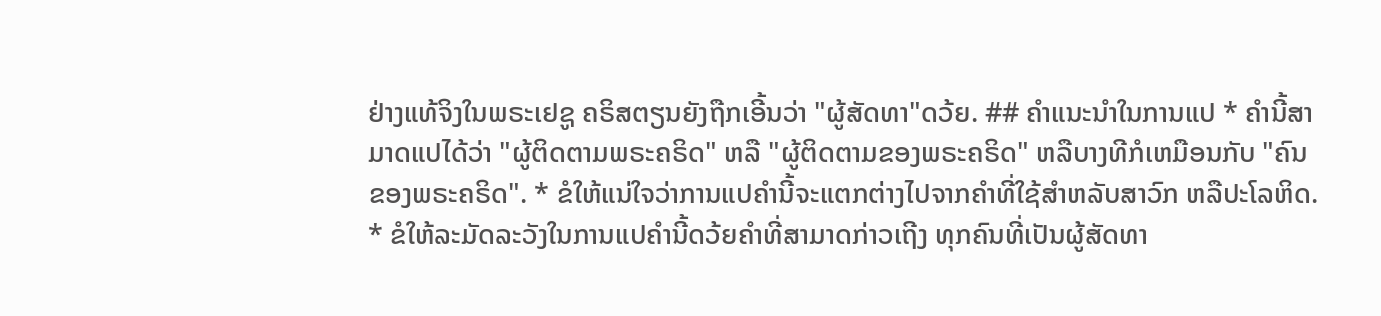ຢ່າງແທ້ຈິງໃນພຣະເຢຊູ ຄຣິສຕຽນຍັງຖືກເອີ້ນວ່າ "ຜູ້ສັດທາ"ດວ້ຍ. ## ຄຳແນະນຳໃນການແປ * ຄຳນີ້ສາມາດແປໄດ້ວ່າ "ຜູ້ຕິດຕາມພຣະຄຣິດ" ຫລື "ຜູ້ຕິດຕາມຂອງພຣະຄຣິດ" ຫລືບາງທີກໍເຫມືອນກັບ "ຄົນຂອງພຣະຄຣິດ". * ຂໍໃຫ້ແນ່ໃຈວ່າການແປຄຳນີ້ຈະແຕກຕ່າງໄປຈາກຄຳທີ່ໃຊ້ສຳຫລັບສາວົກ ຫລືປະໂລຫິດ. * ຂໍໃຫ້ລະມັດລະວັງໃນການແປຄຳນີ້ດວ້ຍຄຳທີ່ສາມາດກ່າວເຖີງ ທຸກຄົນທີ່ເປັນຜູ້ສັດທາ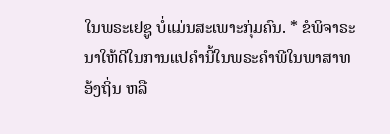ໃນພຣະເຢຊູ ບໍ່ແມ່ນສະເພາະກຸ່ມຄົນ. * ຂໍພິຈາຣະນາໃຫ້ດີໃນການແປຄຳນີ້ໃນພຣະຄຳພີໃນພາສາທອ້ງຖິ່ນ ຫລື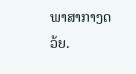ພາສາກາງດວ້ຍ.